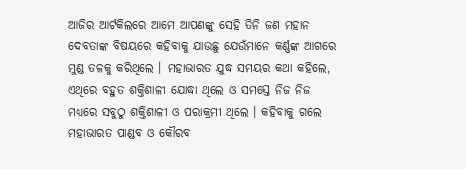ଆଜିର ଆର୍ଟକିଲରେ ଆମେ ଆପଣଙ୍କୁ ସେହି ତିନି ଜଣ ମହାନ ଦେବତାଙ୍କ ବିଷୟରେ କହିବାକୁ ଯାଉଛୁ ଯେଉଁମାନେ କର୍ଣ୍ଣଙ୍କ ଆଗରେ ମୁଣ୍ଡ ତଳକୁ କରିଥିଲେ । ମହାଭାରତ ଯୁଦ୍ଧ ସମୟର କଥା କହିଲେ, ଏଥିରେ ବହୁତ ଶକ୍ତିଶାଳୀ ଯୋଦ୍ଧା ଥିଲେ ଓ ସମସ୍ତେ ନିଜ ନିଜ ମଧ୍ୟରେ ସବୁଠୁ ଶକ୍ତିଶାଳୀ ଓ ପରାକ୍ରମୀ ଥିଲେ । କହିବାକୁ ଗଲେ ମହାଭାରତ ପାଣ୍ଡବ ଓ କୌରବ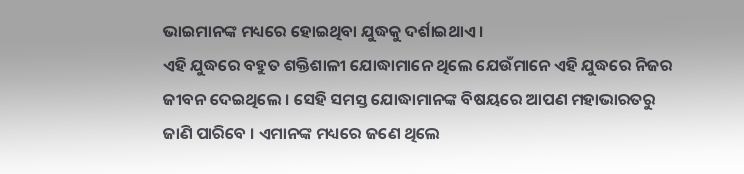ଭାଇମାନଙ୍କ ମଧ୍ୟରେ ହୋଇଥିବା ଯୁଦ୍ଧକୁ ଦର୍ଶାଇଥାଏ ।
ଏହି ଯୁଦ୍ଧରେ ବହୁତ ଶକ୍ତିଶାଳୀ ଯୋଦ୍ଧାମାନେ ଥିଲେ ଯେଉଁମାନେ ଏହି ଯୁଦ୍ଧରେ ନିଜର ଜୀବନ ଦେଇଥିଲେ । ସେହି ସମସ୍ତ ଯୋଦ୍ଧାମାନଙ୍କ ବିଷୟରେ ଆପଣ ମହାଭାରତରୁ ଜାଣି ପାରିବେ । ଏମାନଙ୍କ ମଧ୍ୟରେ ଜଣେ ଥିଲେ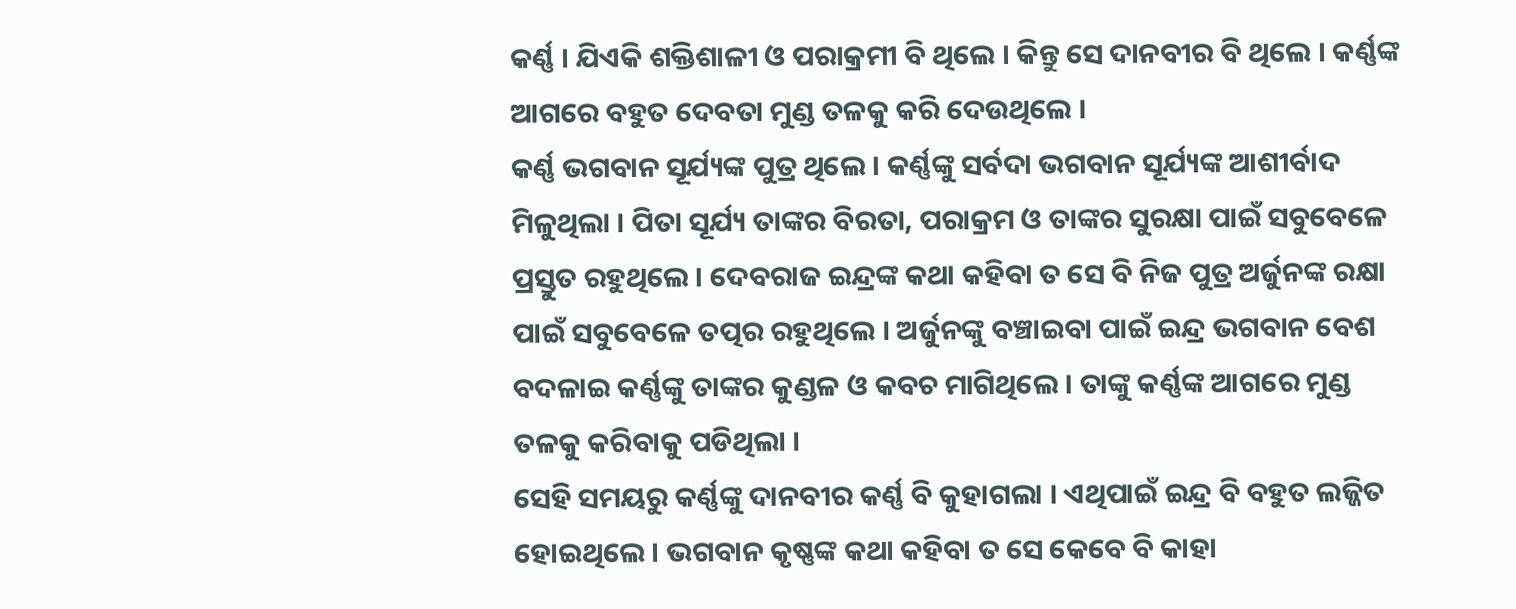କର୍ଣ୍ଣ । ଯିଏକି ଶକ୍ତିଶାଳୀ ଓ ପରାକ୍ରମୀ ବି ଥିଲେ । କିନ୍ତୁ ସେ ଦାନବୀର ବି ଥିଲେ । କର୍ଣ୍ଣଙ୍କ ଆଗରେ ବହୁତ ଦେବତା ମୁଣ୍ଡ ତଳକୁ କରି ଦେଉଥିଲେ ।
କର୍ଣ୍ଣ ଭଗବାନ ସୂର୍ଯ୍ୟଙ୍କ ପୁତ୍ର ଥିଲେ । କର୍ଣ୍ଣଙ୍କୁ ସର୍ବଦା ଭଗବାନ ସୂର୍ଯ୍ୟଙ୍କ ଆଶୀର୍ବାଦ ମିଳୁଥିଲା । ପିତା ସୂର୍ଯ୍ୟ ତାଙ୍କର ବିରତା, ପରାକ୍ରମ ଓ ତାଙ୍କର ସୁରକ୍ଷା ପାଇଁ ସବୁବେଳେ ପ୍ରସ୍ତୁତ ରହୁଥିଲେ । ଦେବରାଜ ଇନ୍ଦ୍ରଙ୍କ କଥା କହିବା ତ ସେ ବି ନିଜ ପୁତ୍ର ଅର୍ଜୁନଙ୍କ ରକ୍ଷା ପାଇଁ ସବୁବେଳେ ତତ୍ପର ରହୁଥିଲେ । ଅର୍ଜୁନଙ୍କୁ ବଞ୍ଚାଇବା ପାଇଁ ଇନ୍ଦ୍ର ଭଗବାନ ବେଶ ବଦଳାଇ କର୍ଣ୍ଣଙ୍କୁ ତାଙ୍କର କୁଣ୍ଡଳ ଓ କବଚ ମାଗିଥିଲେ । ତାଙ୍କୁ କର୍ଣ୍ଣଙ୍କ ଆଗରେ ମୁଣ୍ଡ ତଳକୁ କରିବାକୁ ପଡିଥିଲା ।
ସେହି ସମୟରୁ କର୍ଣ୍ଣଙ୍କୁ ଦାନବୀର କର୍ଣ୍ଣ ବି କୁହାଗଲା । ଏଥିପାଇଁ ଇନ୍ଦ୍ର ବି ବହୁତ ଲଜ୍ଜିତ ହୋଇଥିଲେ । ଭଗବାନ କୃଷ୍ଣଙ୍କ କଥା କହିବା ତ ସେ କେବେ ବି କାହା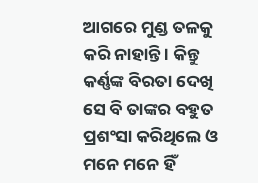ଆଗରେ ମୁଣ୍ଡ ତଳକୁ କରି ନାହାନ୍ତି । କିନ୍ତୁ କର୍ଣ୍ଣଙ୍କ ବିରତା ଦେଖି ସେ ବି ତାଙ୍କର ବହୁତ ପ୍ରଶଂସା କରିଥିଲେ ଓ ମନେ ମନେ ହିଁ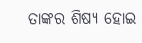ତାଙ୍କର ଶିଷ୍ୟ ହୋଇ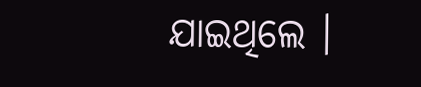ଯାଇଥିଲେ ।